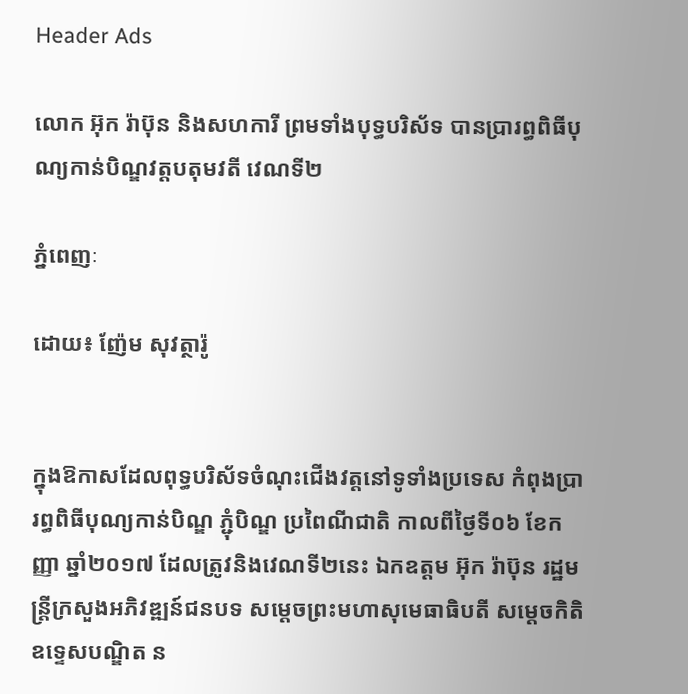Header Ads

លោក អ៊ុក រ៉ាប៊ុន និងសហការី ព្រមទាំងបុទ្ធបរិស័ទ បានប្រារព្ធពិធីបុណ្យកាន់បិណ្ឌវត្តបតុមវតី វេណទី២

ភ្នំពេញៈ

ដោយ៖ ញ៉ែម សុវត្ថារ៉ូ


ក្នុងឱកាសដែលពុទ្ធបរិស័ទចំណុះជើងវត្តនៅទូទាំងប្រទេស កំពុងប្រារព្ធពិធីបុណ្យកាន់បិណ្ឌ ភ្ជុំបិណ្ឌ ប្រពៃណីជាតិ កាលពីថ្ងៃទី០៦ ខែកញ្ញា ឆ្នាំ២០១៧ ដែលត្រូវនិងវេណទី២នេះ ឯកឧត្ដម អ៊ុក រ៉ាប៊ុន រដ្ឋមន្រ្ដីក្រសួងអភិវឌ្ឍន៍ជនបទ សម្ដេចព្រះមហាសុមេធាធិបតី សម្ដេចកិតិឧទ្ទេសបណ្ឌិត ន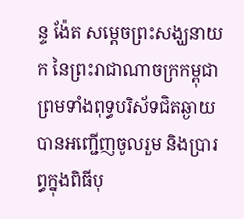ន្ទ ង៉ែត សម្ដេចព្រះសង្ឃនាយក នៃព្រះរាជាណាចក្រកម្ពុជា ព្រមទាំងពុទ្ធបរិស័ទជិតឆ្ងាយ បានអញ្ជើញចូលរួម និងប្រារព្ធក្នុងពិធីបុ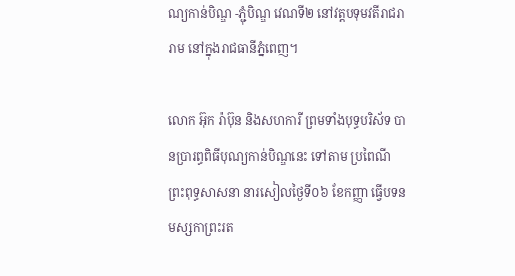ណ្យកាន់បិណ្ឌ -ភ្ជុំបិណ្ឌ វេណទី២ នៅវត្តបទុមវតីរាជរារាម នៅក្នុងរាជធានីភ្នំពេញ។

លោក អ៊ុក រ៉ាប៊ុន និងសហការី ព្រមទាំងបុទ្ធបរិស័ទ បានប្រារព្ធពិធីបុណ្យកាន់បិណ្ឌនេះ ទៅតាម ប្រពៃណី ព្រះពុទ្ធសាសនា នារសៀលថ្ងៃទី០៦ ខែកញ្ញា ធ្វើបទនមស្សកាព្រះរត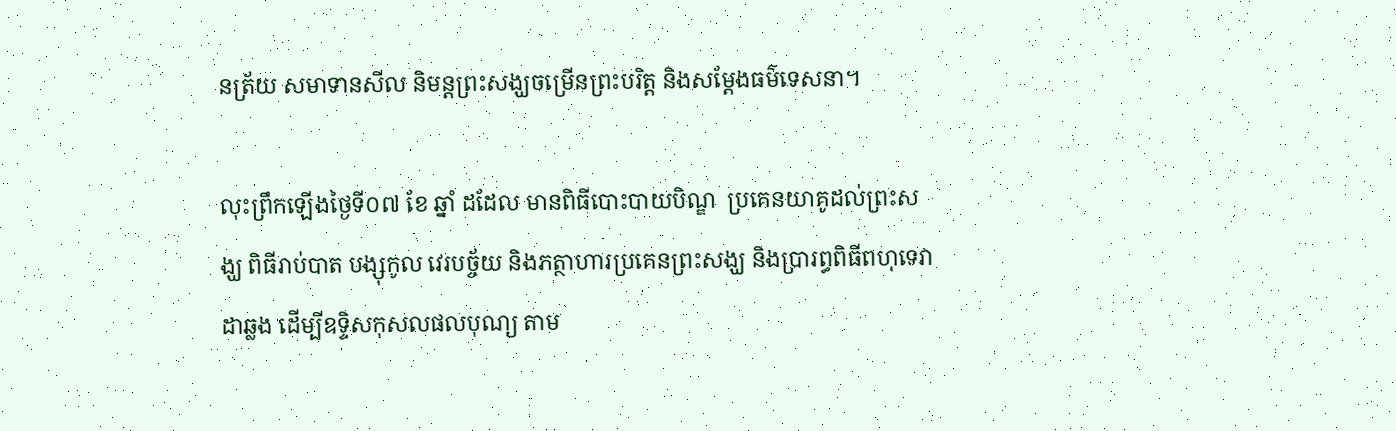នត្រ័យ សមាទានសីល និមន្តព្រះសង្ឃចម្រើនព្រះបរិត្ត និងសម្ដែងធម៌ទេសនា។

លុះព្រឹកឡើងថ្ងៃទី០៧ ខែ ឆ្នាំ ដដែល មានពិធីបោះបាយបិណ្ឌ  ប្រគេនយាគូដល់ព្រះសង្ឃ ពិធីរាប់បាត បង្សុកូល វេរបច្ច័យ និងភត្ថាហារប្រគេនព្រះសង្ឃ និងប្រារព្ធពិធីពហុទេវាដាឆ្លង ដើម្បីឧទ្ទិសកុសលផលបុណ្យ តាម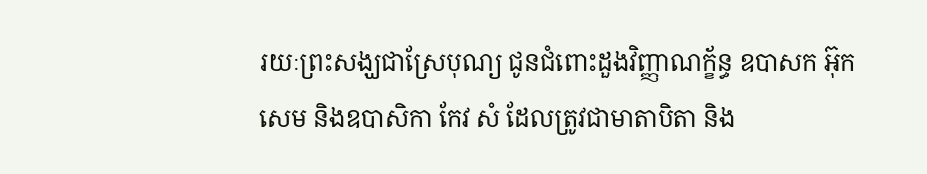រយៈព្រះសង្ឃជាស្រែបុណ្យ ជូនជំពោះដួងវិញ្ញាណក្ខ័ន្ធ ឧបាសក អ៊ុក សេម និងឧបាសិកា កែវ សំ ដែលត្រូវជាមាតាបិតា និង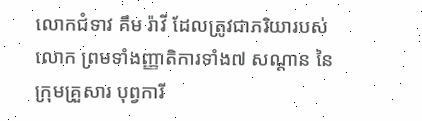លោកជំទាវ គឹម រ៉ាវី ដែលត្រូវជាភរិយារបស់ លោក ព្រមទាំងញ្ញាតិការទាំង៧ សណ្ដាន នៃក្រុមគ្រួសារ បុព្វការី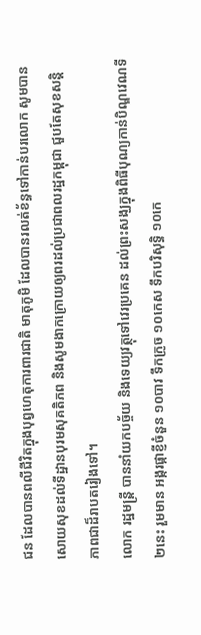ជន ដែលបានពលីជីវិតក្នុងបុព្វហេតុការពារជាតិ មាតុភូមិ ដែលបានរលត់ខ័ន្ធទៅកាន់បរលោក សូមបានសោយសុខដល់ទីដ្ឋានបុរមសុគតិភព និងសូមងាកក្រោយឲ្យពរដល់ប្រជាពលរដ្ឋកម្ពុជា ជួបតែសុខសន្តិភាពជាដ៏រាបតរៀងទៅ។
លោក រដ្ឋមន្រ្ដី បាននាំយកបច្ច័យ និងទេយ្យវត្ថុទៅវេរប្រគេន ដល់ព្រះសង្ឃក្នុងពិធីបុណ្យកាន់បិណ្ឌវេណទី២នេះ រួមមាន អង្ករផ្កាខ្ញីចំនួន ១០បាវ ទឹកក្រូច ១០កេស ទឹកបរិសុទ្ធិ ១០កេ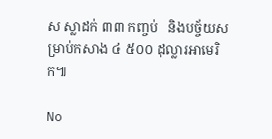ស ស្លាដក់ ៣៣ កញ្ចប់   និងបច្ច័យសម្រាប់កសាង ៤ ៥០០ ដុល្លារអាមេរិក៕

No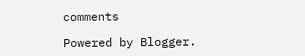comments

Powered by Blogger.